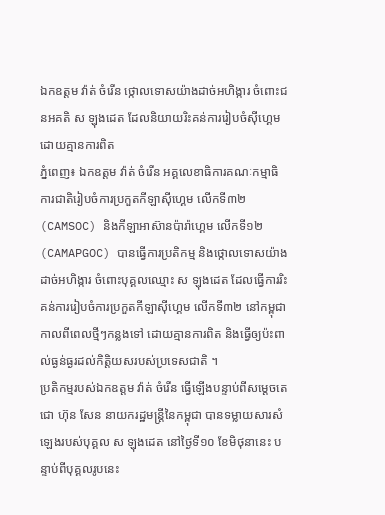ឯកឧត្ដម វ៉ាត់ ចំរើន ថ្កោលទោសយ៉ាងដាច់អហិង្ការ ចំពោះជនអគតិ ស ឡុងដេត ដែលនិយាយរិះគន់ការរៀបចំស៊ីហ្គេម ដោយគ្មានការពិត
ភ្នំពេញ៖ ឯកឧត្ដម វ៉ាត់ ចំរើន អគ្គលេខាធិការគណៈកម្មាធិការជាតិរៀបចំការប្រកួតកីឡាស៊ីហ្គេម លើកទី៣២ (CAMSOC) និងកីឡាអាស៊ានប៉ារ៉ាហ្គេម លើកទី១២ (CAMAPGOC) បានធ្វើការប្រតិកម្ម និងថ្កោលទោសយ៉ាងដាច់អហិង្ការ ចំពោះបុគ្គលឈ្មោះ ស ឡុងដេត ដែលធ្វើការរិះគន់ការរៀបចំការប្រកួតកីឡាស៊ីហ្គេម លើកទី៣២ នៅកម្ពុជា កាលពីពេលថ្មីៗកន្លងទៅ ដោយគ្មានការពិត និងធ្វើឲ្យប៉ះពាល់ធ្ងន់ធ្ងរដល់កិត្តិយសរបស់ប្រទេសជាតិ ។
ប្រតិកម្មរបស់ឯកឧត្ដម វ៉ាត់ ចំរើន ធ្វើឡើងបន្ទាប់ពីសម្ដេចតេជោ ហ៊ុន សែន នាយករដ្ឋមន្ដ្រីនៃកម្ពុជា បានទម្លាយសារសំឡេងរបស់បុគ្គល ស ឡុងដេត នៅថ្ងៃទី១០ ខែមិថុនានេះ បន្ទាប់ពីបុគ្គលរូបនេះ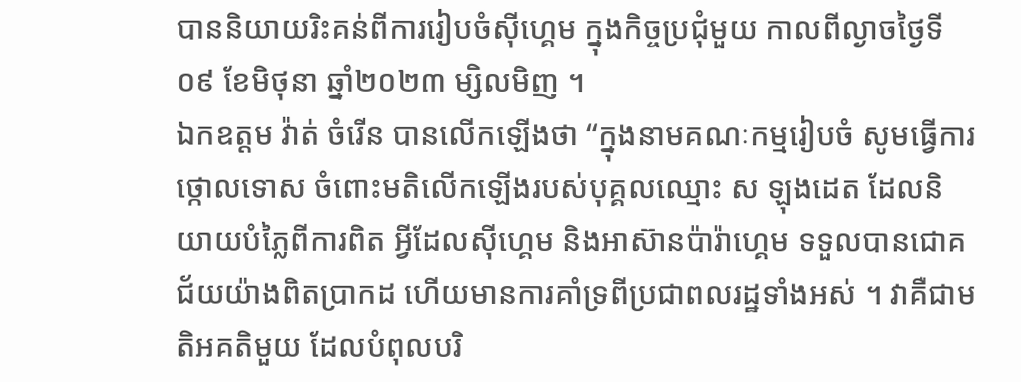បាននិយាយរិះគន់ពីការរៀបចំស៊ីហ្គេម ក្នុងកិច្ចប្រជុំមួយ កាលពីល្ងាចថ្ងៃទី០៩ ខែមិថុនា ឆ្នាំ២០២៣ ម្សិលមិញ ។
ឯកឧត្ដម វ៉ាត់ ចំរើន បានលើកឡើងថា “ក្នុងនាមគណៈកម្មរៀបចំ សូមធ្វើការថ្កោលទោស ចំពោះមតិលើកឡើងរបស់បុគ្គលឈ្មោះ ស ឡុងដេត ដែលនិយាយបំភ្លៃពីការពិត អ្វីដែលស៊ីហ្គេម និងអាស៊ានប៉ារ៉ាហ្គេម ទទួលបានជោគជ័យយ៉ាងពិតប្រាកដ ហើយមានការគាំទ្រពីប្រជាពលរដ្ឋទាំងអស់ ។ វាគឺជាមតិអគតិមួយ ដែលបំពុលបរិ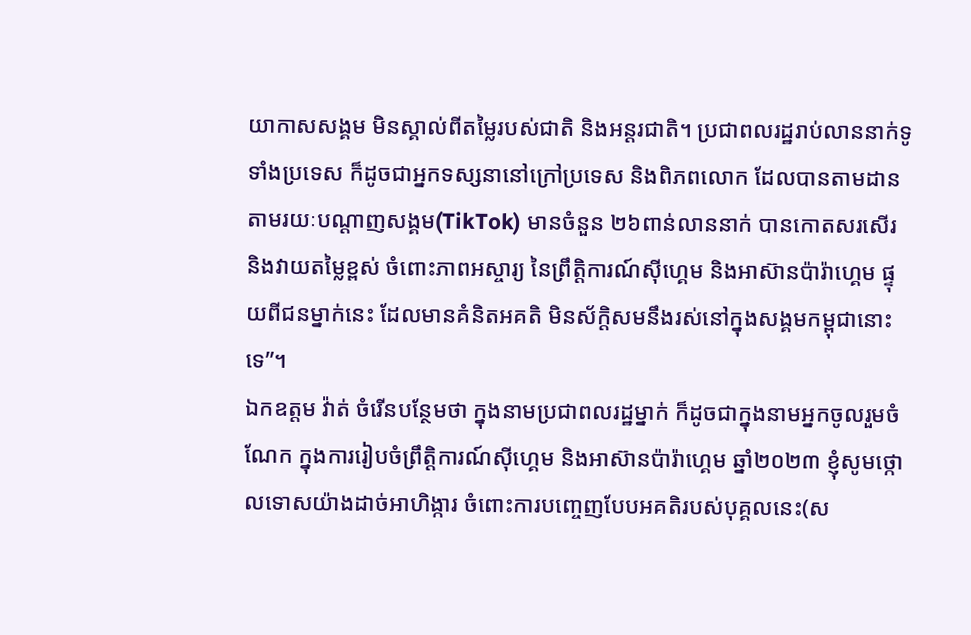យាកាសសង្គម មិនស្គាល់ពីតម្លៃរបស់ជាតិ និងអន្ដរជាតិ។ ប្រជាពលរដ្ឋរាប់លាននាក់ទូទាំងប្រទេស ក៏ដូចជាអ្នកទស្សនានៅក្រៅប្រទេស និងពិភពលោក ដែលបានតាមដានតាមរយៈបណ្ដាញសង្គម(TikTok) មានចំនួន ២៦ពាន់លាននាក់ បានកោតសរសើរ និងវាយតម្លៃខ្ពស់ ចំពោះភាពអស្ចារ្យ នៃព្រឹត្តិការណ៍ស៊ីហ្គេម និងអាស៊ានប៉ារ៉ាហ្គេម ផ្ទុយពីជនម្នាក់នេះ ដែលមានគំនិតអគតិ មិនស័ក្ដិសមនឹងរស់នៅក្នុងសង្គមកម្ពុជានោះទេ”។
ឯកឧត្ដម វ៉ាត់ ចំរើនបន្ថែមថា ក្នុងនាមប្រជាពលរដ្ឋម្នាក់ ក៏ដូចជាក្នុងនាមអ្នកចូលរួមចំណែក ក្នុងការរៀបចំព្រឹត្តិការណ៍ស៊ីហ្គេម និងអាស៊ានប៉ារ៉ាហ្គេម ឆ្នាំ២០២៣ ខ្ញុំសូមថ្កោលទោសយ៉ាងដាច់អាហិង្ការ ចំពោះការបញ្ចេញបែបអគតិរបស់បុគ្គលនេះ(ស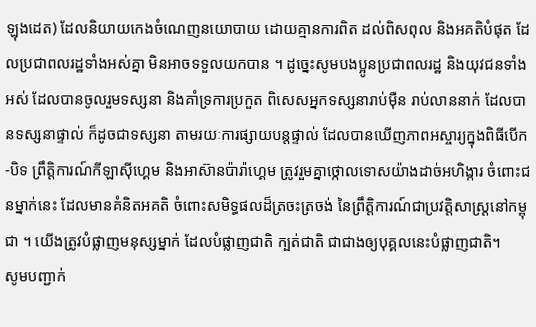ឡុងដេត) ដែលនិយាយកេងចំណេញនយោបាយ ដោយគ្មានការពិត ដល់ពិសពុល និងអគតិបំផុត ដែលប្រជាពលរដ្ឋទាំងអស់គ្នា មិនអាចទទួលយកបាន ។ ដូច្នេះសូមបងប្អូនប្រជាពលរដ្ឋ និងយុវជនទាំងអស់ ដែលបានចូលរួមទស្សនា និងគាំទ្រការប្រកួត ពិសេសអ្នកទស្សនារាប់ម៉ឺន រាប់លាននាក់ ដែលបានទស្សនាផ្ទាល់ ក៏ដូចជាទស្សនា តាមរយៈការផ្សាយបន្ដផ្ទាល់ ដែលបានឃើញភាពអស្ចារ្យក្នុងពិធីបើក-បិទ ព្រឹត្តិការណ៍កីឡាស៊ីហ្គេម និងអាស៊ានប៉ារ៉ាហ្គេម ត្រូវរួមគ្នាថ្កោលទោសយ៉ាងដាច់អហិង្ការ ចំពោះជនម្នាក់នេះ ដែលមានគំនិតអគតិ ចំពោះសមិទ្ធផលដ៏ត្រចះត្រចង់ នៃព្រឹត្តិការណ៍ជាប្រវត្តិសាស្ដ្រនៅកម្ពុជា ។ យើងត្រូវបំផ្លាញមនុស្សម្នាក់ ដែលបំផ្លាញជាតិ ក្បត់ជាតិ ជាជាងឲ្យបុគ្គលនេះបំផ្លាញជាតិ។
សូមបញ្ជាក់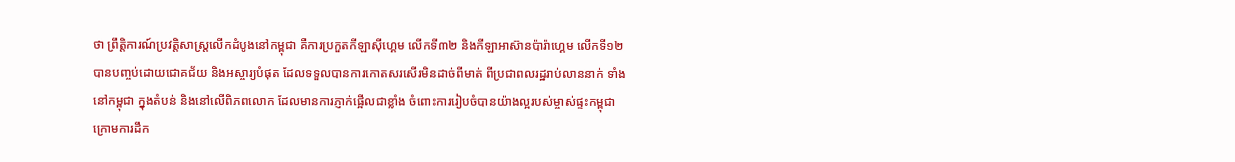ថា ព្រឹត្តិការណ៍ប្រវត្តិសាស្ដ្រលើកដំបូងនៅកម្ពុជា គឺការប្រកួតកីឡាស៊ីហ្គេម លើកទី៣២ និងកីឡាអាស៊ានប៉ារ៉ាហ្គេម លើកទី១២ បានបញ្ចប់ដោយជោគជ័យ និងអស្ចារ្យបំផុត ដែលទទួលបានការកោតសរសើរមិនដាច់ពីមាត់ ពីប្រជាពលរដ្ឋរាប់លាននាក់ ទាំងនៅកម្ពុជា ក្នុងតំបន់ និងនៅលើពិភពលោក ដែលមានការភ្ញាក់ផ្អើលជាខ្លាំង ចំពោះការរៀបចំបានយ៉ាងល្អរបស់ម្ចាស់ផ្ទះកម្ពុជា ក្រោមការដឹក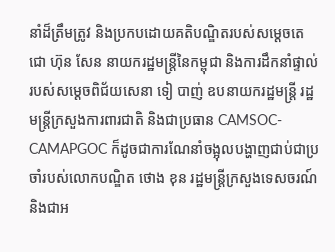នាំដ៏ត្រឹមត្រូវ និងប្រកបដោយគតិបណ្ឌិតរបស់សម្ដេចតេជោ ហ៊ុន សែន នាយករដ្ឋមន្ដ្រីនៃកម្ពុជា និងការដឹកនាំផ្ទាល់របស់សម្ដេចពិជ័យសេនា ទៀ បាញ់ ឧបនាយករដ្ឋមន្ដ្រី រដ្ឋមន្ដ្រីក្រសួងការពារជាតិ និងជាប្រធាន CAMSOC-CAMAPGOC ក៏ដូចជាការណែនាំចង្អុលបង្ហាញជាប់ជាប្រចាំរបស់លោកបណ្ឌិត ថោង ខុន រដ្ឋមន្ដ្រីក្រសួងទេសចរណ៍ និងជាអ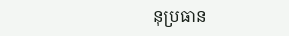នុប្រធាន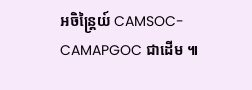អចិន្ដ្រៃយ៍ CAMSOC-CAMAPGOC ជាដើម ៕